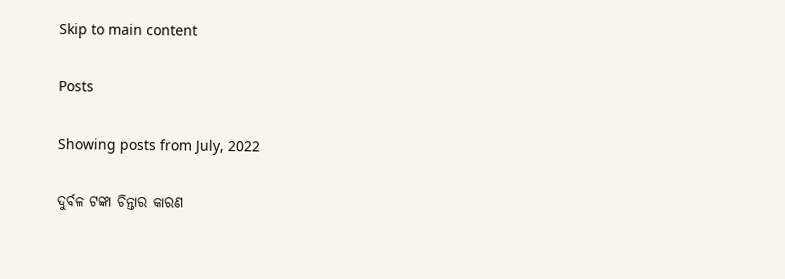Skip to main content

Posts

Showing posts from July, 2022

ଦୁର୍ବଳ ଟଙ୍କା ଚିନ୍ତାର କାରଣ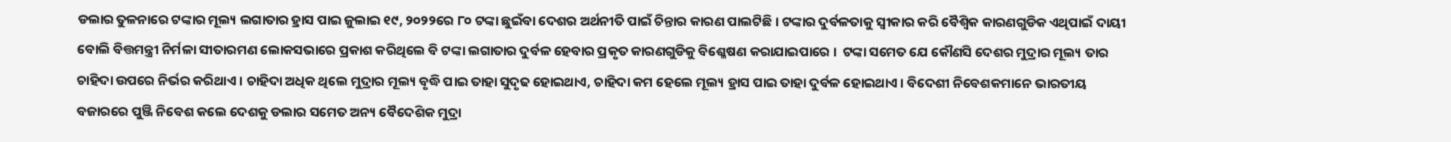ଡଲାର ତୁଳନାରେ ଟଙ୍କାର ମୂଲ୍ୟ ଲଗାତାର ହ୍ରାସ ପାଇ ଜୁଲାଇ ୧୯, ୨୦୨୨ରେ ୮୦ ଟଙ୍କା ଛୁଇଁବା ଦେଶର ଅର୍ଥନୀତି ପାଇଁ ଚିନ୍ତାର କାରଣ ପାଲଟିଛି । ଟଙ୍କାର ଦୁର୍ବଳତାକୁ ସ୍ୱୀକାର କରି ବୈଶ୍ୱିକ କାରଣଗୁଡିକ ଏଥିପାଇଁ ଦାୟୀ ବୋଲି ବିତ୍ତମନ୍ତ୍ରୀ ନିର୍ମଳା ସୀତାରମଣ ଲୋକସଭାରେ ପ୍ରକାଶ କରିଥିଲେ ବି ଟଙ୍କା ଲଗାତାର ଦୁର୍ବଳ ହେବାର ପ୍ରକୃତ କାରଣଗୁଡିକୁ ବିଶ୍ଳେଷଣ କରାଯାଇପାରେ ।  ଟଙ୍କା ସମେତ ଯେ କୌଣସି ଦେଶର ମୁଦ୍ରାର ମୂଲ୍ୟ ତାର ଚାହିଦା ଉପରେ ନିର୍ଭର କରିଥାଏ । ଚାହିଦା ଅଧିକ ଥିଲେ ମୁଦ୍ରାର ମୂଲ୍ୟ ବୃଦ୍ଧି ପାଇ ତାହା ସୁଦୃଢ ହୋଇଥାଏ, ଚାହିଦା କମ ହେଲେ ମୂଲ୍ୟ ହ୍ରାସ ପାଇ ତାହା ଦୁର୍ବଳ ହୋଇଥାଏ । ବିଦେଶୀ ନିବେଶକମାନେ ଭାରତୀୟ ବଜାରରେ ପୁଞ୍ଜି ନିବେଶ କଲେ ଦେଶକୁ ଡଲାର ସମେତ ଅନ୍ୟ ବୈଦେଶିକ ମୁଦ୍ରା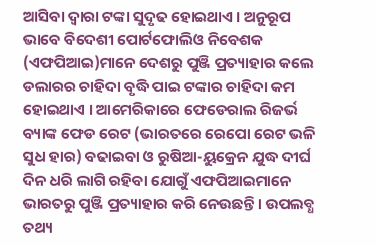ଆସିବା ଦ୍ୱାରା ଟଙ୍କା ସୁଦୃଢ ହୋଇଥାଏ । ଅନୁରୂପ ଭାବେ ବିଦେଶୀ ପୋର୍ଟଫୋଲିଓ ନିବେଶକ (ଏଫପିଆଇ)ମାନେ ଦେଶରୁ ପୁଞ୍ଜି ପ୍ରତ୍ୟାହାର କଲେ ଡଲାରର ଚାହିଦା ବୃଦ୍ଧି ପାଇ ଟଙ୍କାର ଚାହିଦା କମ ହୋଇଥାଏ । ଆମେରିକାରେ ଫେଡେରାଲ ରିଜର୍ଭ ବ୍ୟାଙ୍କ ଫେଡ ରେଟ (ଭାରତରେ ରେପୋ ରେଟ ଭଳି ସୁଧ ହାର) ବଢାଇବା ଓ ରୁଷିଆ-ୟୁକ୍ରେନ ଯୁଦ୍ଧ ଦୀର୍ଘ ଦିନ ଧରି ଲାଗି ରହିବା ଯୋଗୁଁ ଏଫପିଆଇମାନେ ଭାରତରୁ ପୁଞ୍ଜି ପ୍ରତ୍ୟାହାର କରି ନେଉଛନ୍ତି । ଉପଲବ୍ଧ ତଥ୍ୟ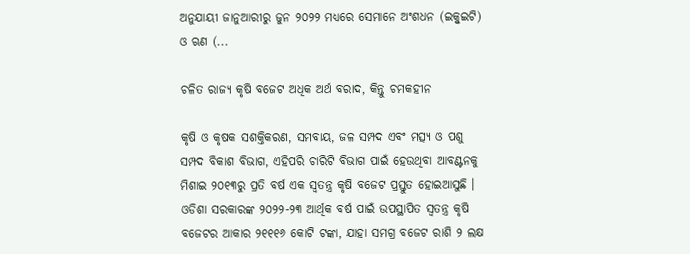ଅନୁଯାୟୀ ଜାନୁଆରୀରୁ ଜୁନ ୨୦୨୨ ମଧ୍ୟରେ ସେମାନେ ଅଂଶଧନ (ଇକ୍ୱୁଇଟି) ଓ ଋଣ (...

ଚଳିତ ରାଜ୍ୟ କୃଷି ବଜେଟ ଅଧିକ ଅର୍ଥ ବରାଦ, କିନ୍ତୁ ଚମକହୀନ

କୃଷି ଓ କୃଷକ ସଶକ୍ତିକରଣ, ସମବାୟ, ଜଳ ସମ୍ପଦ ଏବଂ ମତ୍ସ୍ୟ ଓ ପଶୁ ସମ୍ପଦ ବିକାଶ ବିଭାଗ, ଏହିପରି ଚାରିଟି ବିଭାଗ ପାଇଁ ହେଉଥିବା ଆବଣ୍ଟନକୁ ମିଶାଇ ୨୦୧୩ରୁ ପ୍ରତି ବର୍ଷ ଏକ ସ୍ୱତନ୍ତ୍ର କୃଷି ବଜେଟ ପ୍ରସ୍ତୁତ ହୋଇଆସୁଛି । ଓଡିଶା ସରକାରଙ୍କ ୨୦୨୨-୨୩ ଆର୍ଥିକ ବର୍ଷ ପାଇଁ ଉପସ୍ଥାପିତ ସ୍ୱତନ୍ତ୍ର କୃଷି ବଜେଟର ଆକାର ୨୧୧୧୬ କୋଟି ଟଙ୍କା, ଯାହା ସମଗ୍ର ବଜେଟ ରାଶି ୨ ଲକ୍ଷ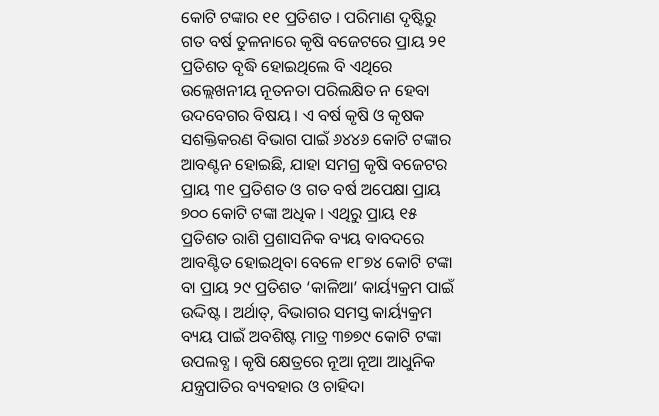କୋଟି ଟଙ୍କାର ୧୧ ପ୍ରତିଶତ । ପରିମାଣ ଦୃଷ୍ଟିରୁ ଗତ ବର୍ଷ ତୁଳନାରେ କୃଷି ବଜେଟରେ ପ୍ରାୟ ୨୧ ପ୍ରତିଶତ ବୃଦ୍ଧି ହୋଇଥିଲେ ବି ଏଥିରେ ଉଲ୍ଲେଖନୀୟ ନୂତନତା ପରିଲକ୍ଷିତ ନ ହେବା ଉଦବେଗର ବିଷୟ । ଏ ବର୍ଷ କୃଷି ଓ କୃଷକ ସଶକ୍ତିକରଣ ବିଭାଗ ପାଇଁ ୬୪୪୬ କୋଟି ଟଙ୍କାର ଆବଣ୍ଟନ ହୋଇଛି, ଯାହା ସମଗ୍ର କୃଷି ବଜେଟର ପ୍ରାୟ ୩୧ ପ୍ରତିଶତ ଓ ଗତ ବର୍ଷ ଅପେକ୍ଷା ପ୍ରାୟ ୭୦୦ କୋଟି ଟଙ୍କା ଅଧିକ । ଏଥିରୁ ପ୍ରାୟ ୧୫ ପ୍ରତିଶତ ରାଶି ପ୍ରଶାସନିକ ବ୍ୟୟ ବାବଦରେ ଆବଣ୍ଟିତ ହୋଇଥିବା ବେଳେ ୧୮୭୪ କୋଟି ଟଙ୍କା ବା ପ୍ରାୟ ୨୯ ପ୍ରତିଶତ ‘କାଳିଆ’ କାର୍ୟ୍ୟକ୍ରମ ପାଇଁ ଉଦ୍ଦିଷ୍ଟ । ଅର୍ଥାତ୍, ବିଭାଗର ସମସ୍ତ କାର୍ୟ୍ୟକ୍ରମ ବ୍ୟୟ ପାଇଁ ଅବଶିଷ୍ଟ ମାତ୍ର ୩୭୭୯ କୋଟି ଟଙ୍କା ଉପଲବ୍ଧ । କୃଷି କ୍ଷେତ୍ରରେ ନୂଆ ନୂଆ ଆଧୁନିକ ଯନ୍ତ୍ରପାତିର ବ୍ୟବହାର ଓ ଚାହିଦା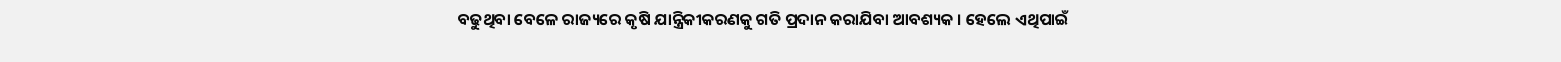ବଢୁଥିବା ବେଳେ ରାଜ୍ୟରେ କୃଷି ଯାନ୍ତ୍ରିକୀକରଣକୁ ଗତି ପ୍ରଦାନ କରାଯିବା ଆବଶ୍ୟକ । ହେଲେ ଏଥିପାଇଁ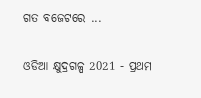ଗତ ବଜେଟରେ ...

ଓଡିଆ କ୍ଷୁଦ୍ରଗଳ୍ପ 2021 - ପ୍ରଥମ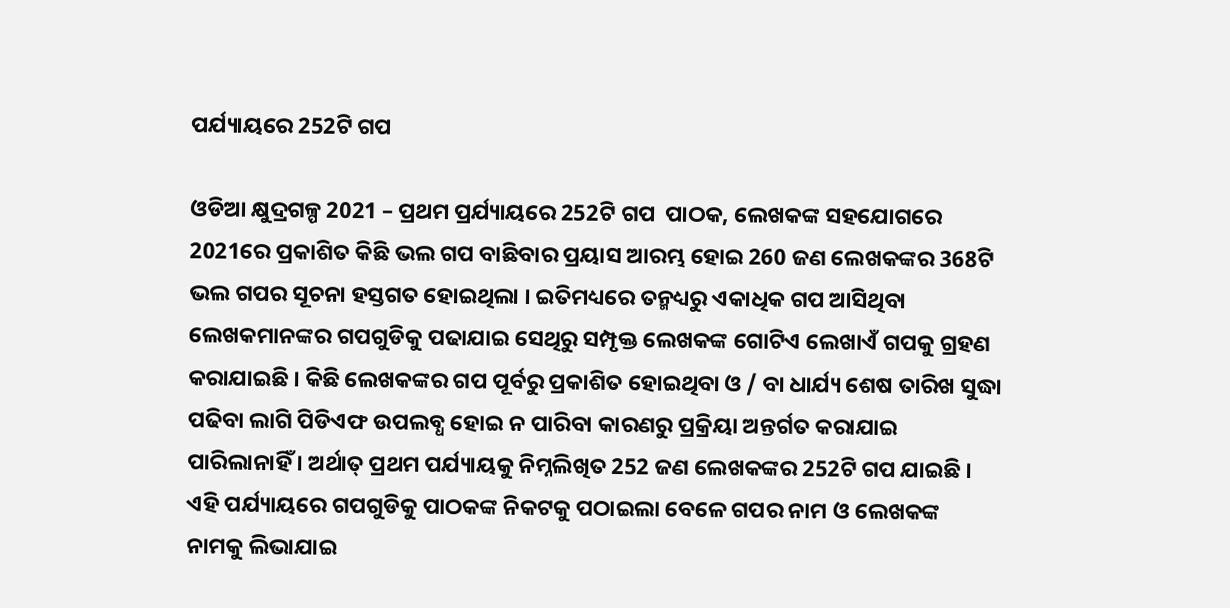ପର୍ଯ୍ୟାୟରେ 252ଟି ଗପ

ଓଡିଆ କ୍ଷୁଦ୍ରଗଳ୍ପ 2021 – ପ୍ରଥମ ପ୍ରର୍ଯ୍ୟାୟରେ 252ଟି ଗପ  ପାଠକ, ଲେଖକଙ୍କ ସହଯୋଗରେ 2021ରେ ପ୍ରକାଶିତ କିଛି ଭଲ ଗପ ବାଛିବାର ପ୍ରୟାସ ଆରମ୍ଭ ହୋଇ 260 ଜଣ ଲେଖକଙ୍କର 368ଟି ଭଲ ଗପର ସୂଚନା ହସ୍ତଗତ ହୋଇଥିଲା । ଇତିମଧ୍ୟରେ ତନ୍ମଧ୍ୟରୁ ଏକାଧିକ ଗପ ଆସିଥିବା ଲେଖକମାନଙ୍କର ଗପଗୁଡିକୁ ପଢାଯାଇ ସେଥିରୁ ସମ୍ପୃକ୍ତ ଲେଖକଙ୍କ ଗୋଟିଏ ଲେଖାଏଁ ଗପକୁ ଗ୍ରହଣ କରାଯାଇଛି । କିଛି ଲେଖକଙ୍କର ଗପ ପୂର୍ବରୁ ପ୍ରକାଶିତ ହୋଇଥିବା ଓ / ବା ଧାର୍ଯ୍ୟ ଶେଷ ତାରିଖ ସୁଦ୍ଧା ପଢିବା ଲାଗି ପିଡିଏଫ ଉପଲବ୍ଧ ହୋଇ ନ ପାରିବା କାରଣରୁ ପ୍ରକ୍ରିୟା ଅନ୍ତର୍ଗତ କରାଯାଇ ପାରିଲାନାହିଁ । ଅର୍ଥାତ୍ ପ୍ରଥମ ପର୍ଯ୍ୟାୟକୁ ନିମ୍ନଲିଖିତ 252 ଜଣ ଲେଖକଙ୍କର 252ଟି ଗପ ଯାଇଛି । ଏହି ପର୍ଯ୍ୟାୟରେ ଗପଗୁଡିକୁ ପାଠକଙ୍କ ନିକଟକୁ ପଠାଇଲା ବେଳେ ଗପର ନାମ ଓ ଲେଖକଙ୍କ ନାମକୁ ଲିଭାଯାଇ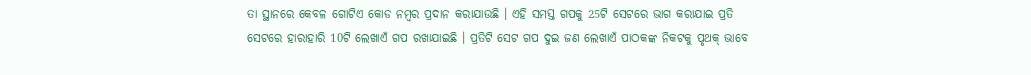ତା ସ୍ଥାନରେ କେବଳ ଗୋଟିଏ କୋଡ ନମ୍ୱର ପ୍ରଦାନ କରାଯାଉଛି । ଏହି ସମସ୍ତ ଗପକୁ 25ଟି ସେଟରେ ଭାଗ କରାଯାଇ ପ୍ରତି ସେଟରେ ହାରାହାରି 10ଟି ଲେଖାଏଁ ଗପ ରଖାଯାଇଛି । ପ୍ରତିଟି ସେଟ ଗପ ଦୁଇ ଜଣ ଲେଖାଏଁ ପାଠକଙ୍କ ନିକଟକୁ ପୃଥକ୍ ଭାବେ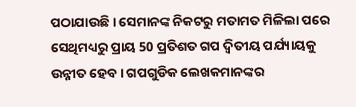ପଠାଯାଉଛି । ସେମାନଙ୍କ ନିକଟରୁ ମତାମତ ମିଳିଲା ପରେ ସେଥିମଧ୍ୟରୁ ପ୍ରାୟ 50 ପ୍ରତିଶତ ଗପ ଦ୍ୱିତୀୟ ପର୍ଯ୍ୟାୟକୁ ଉନ୍ନୀତ ହେବ । ଗପଗୁଡିକ ଲେଖକମାନଙ୍କର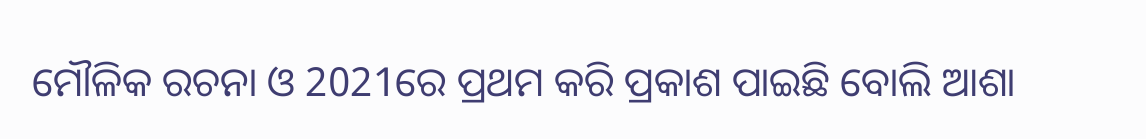ମୌଳିକ ରଚନା ଓ 2021ରେ ପ୍ରଥମ କରି ପ୍ରକାଶ ପାଇଛି ବୋଲି ଆଶା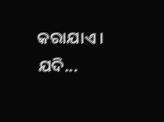କରାଯାଏ । ଯଦି...